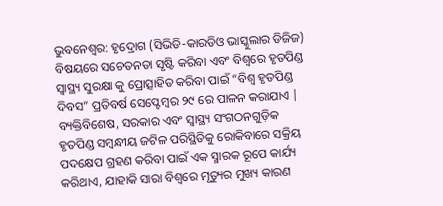ଭୁବନେଶ୍ଵର: ହୃଦ୍ରୋଗ (ସିଭିଡି-କାରଡିଓ ଭାସ୍କୁଲାର ଡିଜିଜ) ବିଷୟରେ ସଚେତନତା ସୃଷ୍ଟି କରିବା ଏବଂ ବିଶ୍ୱରେ ହୃତପିଣ୍ଡ ସ୍ୱାସ୍ଥ୍ୟ ସୁରକ୍ଷା କୁ ପ୍ରୋତ୍ସାହିତ କରିବା ପାଇଁ “ବିଶ୍ୱ ହୃତପିଣ୍ଡ ଦିବସ” ପ୍ରତିବର୍ଷ ସେପ୍ଟେମ୍ବର ୨୯ ରେ ପାଳନ କରାଯାଏ | ବ୍ୟକ୍ତିବିଶେଷ, ସରକାର ଏବଂ ସ୍ୱାସ୍ଥ୍ୟ ସଂଗଠନଗୁଡ଼ିକ ହୃତପିଣ୍ଡ ସମ୍ବନ୍ଧୀୟ ଜଟିଳ ପରିସ୍ଥିତିକୁ ରୋକିବାରେ ସକ୍ରିୟ ପଦକ୍ଷେପ ଗ୍ରହଣ କରିବା ପାଇଁ ଏକ ସ୍ମାରକ ରୂପେ କାର୍ଯ୍ୟ କରିଥାଏ, ଯାହାକି ସାରା ବିଶ୍ୱରେ ମୃତ୍ୟୁର ମୁଖ୍ୟ କାରଣ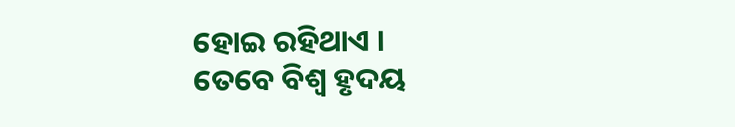ହୋଇ ରହିଥାଏ ।
ତେବେ ବିଶ୍ୱ ହୃଦୟ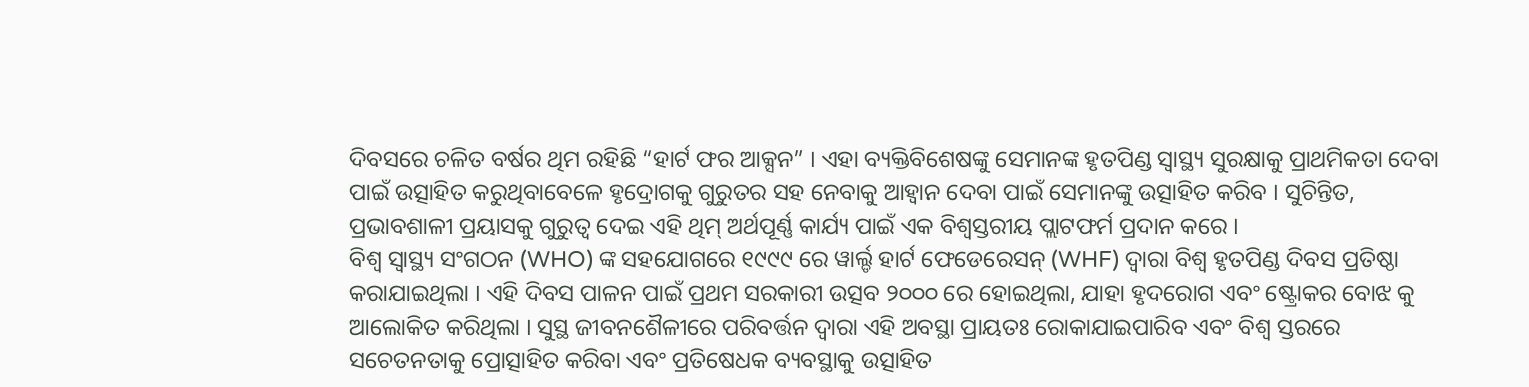ଦିବସରେ ଚଳିତ ବର୍ଷର ଥିମ ରହିଛି “ହାର୍ଟ ଫର ଆକ୍ସନ” । ଏହା ବ୍ୟକ୍ତିବିଶେଷଙ୍କୁ ସେମାନଙ୍କ ହୃତପିଣ୍ଡ ସ୍ୱାସ୍ଥ୍ୟ ସୁରକ୍ଷାକୁ ପ୍ରାଥମିକତା ଦେବା ପାଇଁ ଉତ୍ସାହିତ କରୁଥିବାବେଳେ ହୃଦ୍ରୋଗକୁ ଗୁରୁତର ସହ ନେବାକୁ ଆହ୍ଵାନ ଦେବା ପାଇଁ ସେମାନଙ୍କୁ ଉତ୍ସାହିତ କରିବ । ସୁଚିନ୍ତିତ, ପ୍ରଭାବଶାଳୀ ପ୍ରୟାସକୁ ଗୁରୁତ୍ୱ ଦେଇ ଏହି ଥିମ୍ ଅର୍ଥପୂର୍ଣ୍ଣ କାର୍ଯ୍ୟ ପାଇଁ ଏକ ବିଶ୍ୱସ୍ତରୀୟ ପ୍ଲାଟଫର୍ମ ପ୍ରଦାନ କରେ ।
ବିଶ୍ୱ ସ୍ଵାସ୍ଥ୍ୟ ସଂଗଠନ (WHO) ଙ୍କ ସହଯୋଗରେ ୧୯୯୯ ରେ ୱାର୍ଲ୍ଡ ହାର୍ଟ ଫେଡେରେସନ୍ (WHF) ଦ୍ୱାରା ବିଶ୍ୱ ହୃତପିଣ୍ଡ ଦିବସ ପ୍ରତିଷ୍ଠା କରାଯାଇଥିଲା । ଏହି ଦିବସ ପାଳନ ପାଇଁ ପ୍ରଥମ ସରକାରୀ ଉତ୍ସବ ୨୦୦୦ ରେ ହୋଇଥିଲା, ଯାହା ହୃଦରୋଗ ଏବଂ ଷ୍ଟ୍ରୋକର ବୋଝ କୁ ଆଲୋକିତ କରିଥିଲା । ସୁସ୍ଥ ଜୀବନଶୈଳୀରେ ପରିବର୍ତ୍ତନ ଦ୍ୱାରା ଏହି ଅବସ୍ଥା ପ୍ରାୟତଃ ରୋକାଯାଇପାରିବ ଏବଂ ବିଶ୍ୱ ସ୍ତରରେ ସଚେତନତାକୁ ପ୍ରୋତ୍ସାହିତ କରିବା ଏବଂ ପ୍ରତିଷେଧକ ବ୍ୟବସ୍ଥାକୁ ଉତ୍ସାହିତ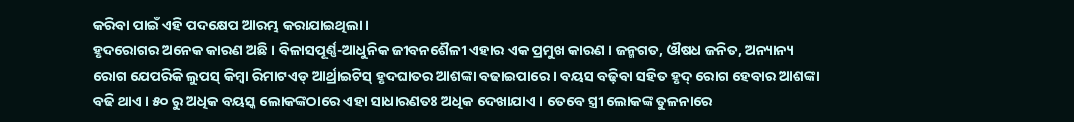କରିବା ପାଇଁ ଏହି ପଦକ୍ଷେପ ଆରମ୍ଭ କରାଯାଇଥିଲା ।
ହୃଦରୋଗର ଅନେକ କାରଣ ଅଛି । ବିଳାସପୂର୍ଣ୍ଣ-ଆଧୁନିକ ଜୀବନଶୈଳୀ ଏହାର ଏକ ପ୍ରମୁଖ କାରଣ । ଜନ୍ମଗତ, ଔଷଧ ଜନିତ, ଅନ୍ୟାନ୍ୟ ରୋଗ ଯେପରିକି ଲୁପସ୍ କିମ୍ବା ରିମାଟଏଡ୍ ଆର୍ଥ୍ରାଇଟିସ୍ ହୃଦଘାତର ଆଶଙ୍କା ବଢାଇପାରେ । ବୟସ ବଢ଼ିବା ସହିତ ହୃଦ୍ ରୋଗ ହେବାର ଆଶଙ୍କା ବଢି ଥାଏ । ୫୦ ରୁ ଅଧିକ ବୟସ୍କ ଲୋକଙ୍କଠାରେ ଏହା ସାଧାରଣତଃ ଅଧିକ ଦେଖାଯାଏ । ତେବେ ସ୍ତ୍ରୀ ଲୋକଙ୍କ ତୁଳନାରେ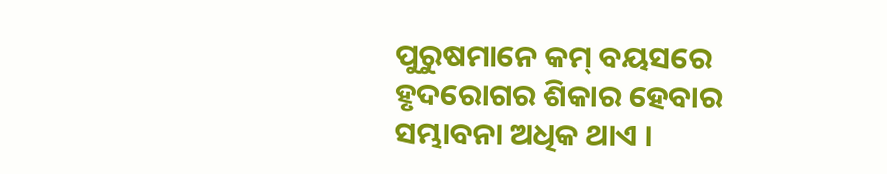ପୁରୁଷମାନେ କମ୍ ବୟସରେ ହୃଦରୋଗର ଶିକାର ହେବାର ସମ୍ଭାବନା ଅଧିକ ଥାଏ ।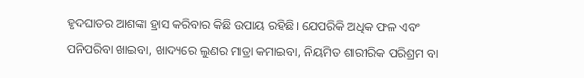ହୃଦଘାତର ଆଶଙ୍କା ହ୍ରାସ କରିବାର କିଛି ଉପାୟ ରହିଛି। ଯେପରିକି ଅଧିକ ଫଳ ଏବଂ ପନିପରିବା ଖାଇବା, ଖାଦ୍ୟରେ ଲୁଣର ମାତ୍ରା କମାଇବା, ନିୟମିତ ଶାରୀରିକ ପରିଶ୍ରମ ବା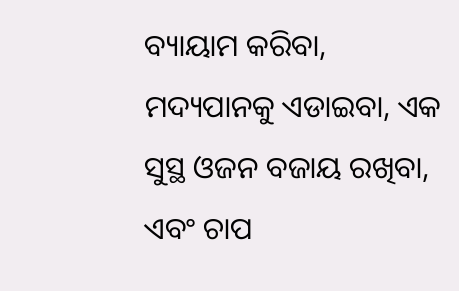ବ୍ୟାୟାମ କରିବା, ମଦ୍ୟପାନକୁ ଏଡାଇବା, ଏକ ସୁସ୍ଥ ଓଜନ ବଜାୟ ରଖିବା, ଏବଂ ଚାପ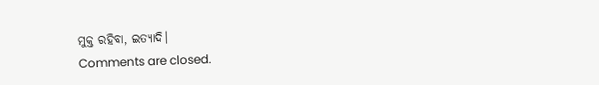ମୁକ୍ତ ରହିବା, ଇତ୍ୟାଦି।
Comments are closed.